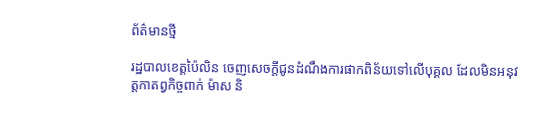ព័ត៌មានថ្មី

រដ្ឋបាលខេត្តប៉ៃលិន ចេញសេចក្តីជូនដំណឹងការផាកពិន័យទៅលើបុគ្គល ដែលមិនអនុវត្តកាតព្វកិច្ចពាក់ ម៉ាស និ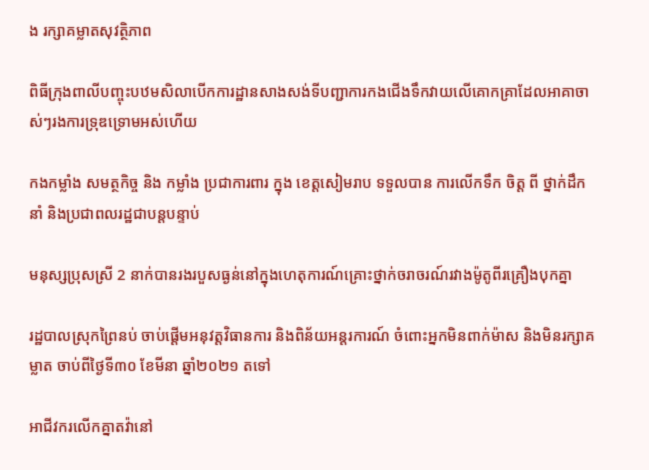ង រក្សាគម្លាតសុវត្ថិភាព

ពិធីក្រុងពាលីបញ្ចុះបឋមសិលាបើកការដ្ឋានសាងសង់ទីបញ្ជាការកងជើងទឹកវាយលើគោកគ្រាដែលអាគាចាស់ៗរងការទ្រុឌទ្រោមអស់ហើយ

កងកម្លាំង សមត្ថកិច្ច និង កម្លាំង ប្រជាការពារ ក្នុង ខេត្តសៀមរាប ទទួលបាន ការលើកទឹក ចិត្ត ពី ថ្នាក់ដឹកនាំ និងប្រជាពលរដ្ឋជាបន្តបន្ទាប់

មនុស្សប្រុសស្រី 2 នាក់បានរងរបួសធ្ងន់នៅក្នុងហេតុការណ៍គ្រោះថ្នាក់ចរាចរណ៍រវាងម៉ូតូពីរគ្រឿងបុកគ្នា

រដ្ឋបាលស្រុកព្រៃនប់ ចាប់ផ្ដើមអនុវត្តវិធានការ និងពិន័យអន្ដរការណ៍ ចំពោះអ្នកមិនពាក់ម៉ាស និងមិនរក្សាគម្លាត ចាប់ពីថ្ងៃទី៣០ ខែមីនា ឆ្នាំ២០២១ តទៅ

អាជីវករលើកគ្នាតវ៉ានៅ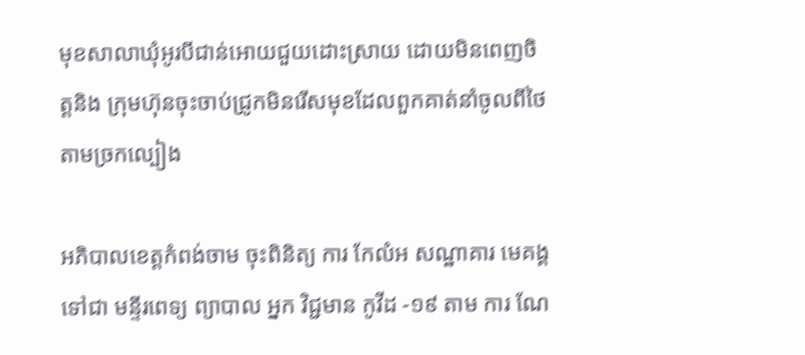មុខសាលាឃុំអូរបីជាន់អោយជួយដោះស្រាយ ដោយមិនពេញចិត្តនិង ក្រុមហ៊ុនចុះចាប់ជ្រូកមិនរើសមុខដែលពួកគាត់នាំចូលពីថៃតាមច្រកល្បៀង

អភិបាលខេត្តកំពង់ចាម ចុះពិនិត្យ ការ កែលំអ សណ្ឋាគារ មេគង្គ ទៅជា មន្ទីរពេទ្យ ព្យាបាល អ្នក វិជ្ជមាន កូវីដ -១៩ តាម ការ ណែ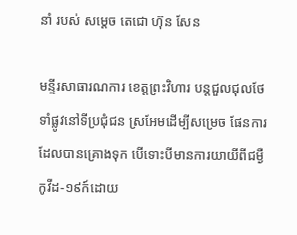នាំ របស់ សម្ដេច តេជោ ហ៊ុន សែន

មន្ទីរសាធារណការ ខេត្តព្រះវិហារ បន្តជួលជុលថែទាំផ្លូវនៅទីប្រជុំជន ស្រអែមដើម្បីសម្រេច ផែនការដែលបានគ្រោងទុក បើទោះបីមានការយាយីពីជម្ងឺកូវីដ-១៩ក៍ដោយ